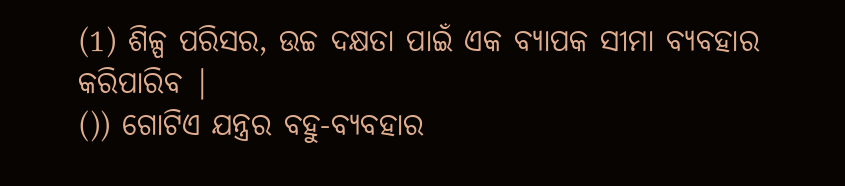(1) ଶିଳ୍ପ ପରିସର, ଉଚ୍ଚ ଦକ୍ଷତା ପାଇଁ ଏକ ବ୍ୟାପକ ସୀମା ବ୍ୟବହାର କରିପାରିବ |
()) ଗୋଟିଏ ଯନ୍ତ୍ରର ବହୁ-ବ୍ୟବହାର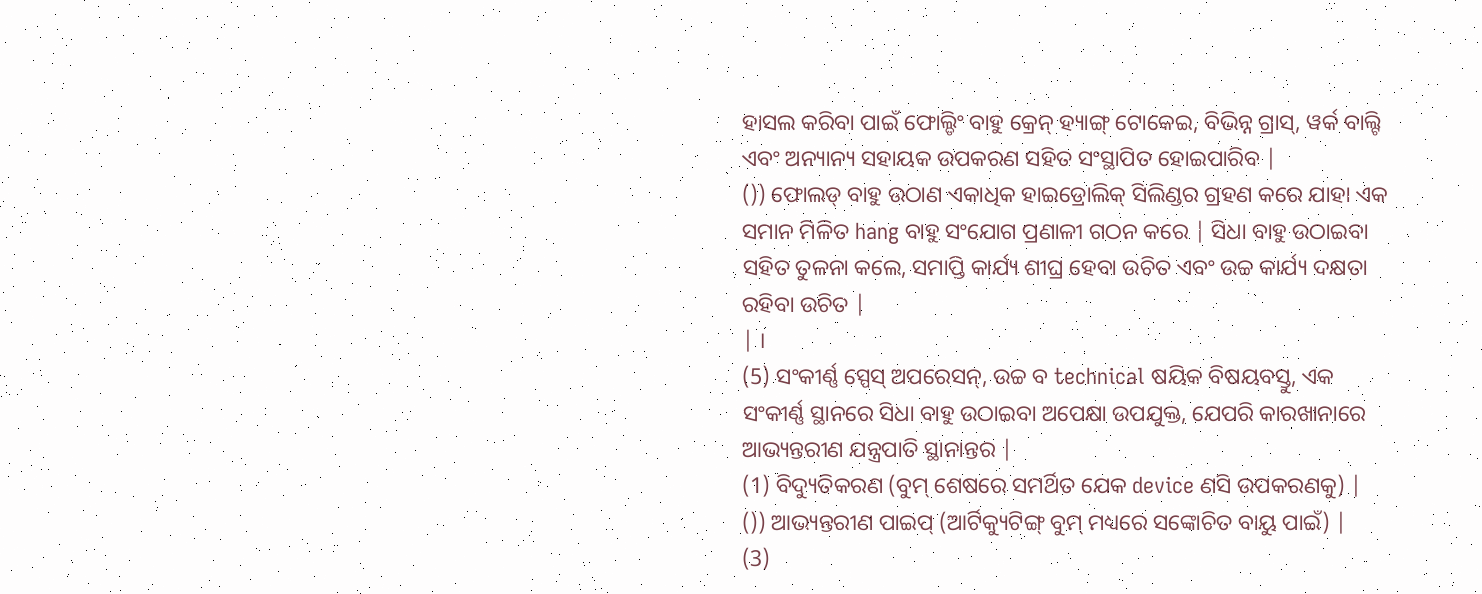ହାସଲ କରିବା ପାଇଁ ଫୋଲ୍ଡିଂ ବାହୁ କ୍ରେନ୍ ହ୍ୟାଙ୍ଗ୍ ଟୋକେଇ, ବିଭିନ୍ନ ଗ୍ରାସ୍, ୱର୍କ ବାଲ୍ଟି ଏବଂ ଅନ୍ୟାନ୍ୟ ସହାୟକ ଉପକରଣ ସହିତ ସଂସ୍ଥାପିତ ହୋଇପାରିବ |
()) ଫୋଲଡ୍ ବାହୁ ଉଠାଣ ଏକାଧିକ ହାଇଡ୍ରୋଲିକ୍ ସିଲିଣ୍ଡର ଗ୍ରହଣ କରେ ଯାହା ଏକ ସମାନ ମିଳିତ hang ବାହୁ ସଂଯୋଗ ପ୍ରଣାଳୀ ଗଠନ କରେ | ସିଧା ବାହୁ ଉଠାଇବା ସହିତ ତୁଳନା କଲେ, ସମାପ୍ତି କାର୍ଯ୍ୟ ଶୀଘ୍ର ହେବା ଉଚିତ ଏବଂ ଉଚ୍ଚ କାର୍ଯ୍ୟ ଦକ୍ଷତା ରହିବା ଉଚିତ |
| ।
(5) ସଂକୀର୍ଣ୍ଣ ସ୍ପେସ୍ ଅପରେସନ୍, ଉଚ୍ଚ ବ technical ଷୟିକ ବିଷୟବସ୍ତୁ, ଏକ ସଂକୀର୍ଣ୍ଣ ସ୍ଥାନରେ ସିଧା ବାହୁ ଉଠାଇବା ଅପେକ୍ଷା ଉପଯୁକ୍ତ, ଯେପରି କାରଖାନାରେ ଆଭ୍ୟନ୍ତରୀଣ ଯନ୍ତ୍ରପାତି ସ୍ଥାନାନ୍ତର |
(1) ବିଦ୍ୟୁତିକରଣ (ବୁମ୍ ଶେଷରେ ସମର୍ଥିତ ଯେକ device ଣସି ଉପକରଣକୁ) |
()) ଆଭ୍ୟନ୍ତରୀଣ ପାଇପ୍ (ଆର୍ଟିକ୍ୟୁଟିଙ୍ଗ୍ ବୁମ୍ ମଧ୍ୟରେ ସଙ୍କୋଚିତ ବାୟୁ ପାଇଁ) |
(3)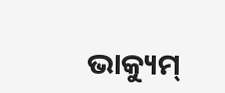ଭାକ୍ୟୁମ୍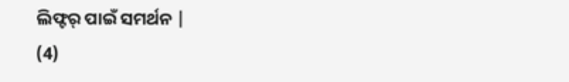ଲିଫ୍ଟର୍ ପାଇଁ ସମର୍ଥନ |
(4)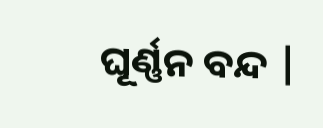ଘୂର୍ଣ୍ଣନ ବନ୍ଦ |